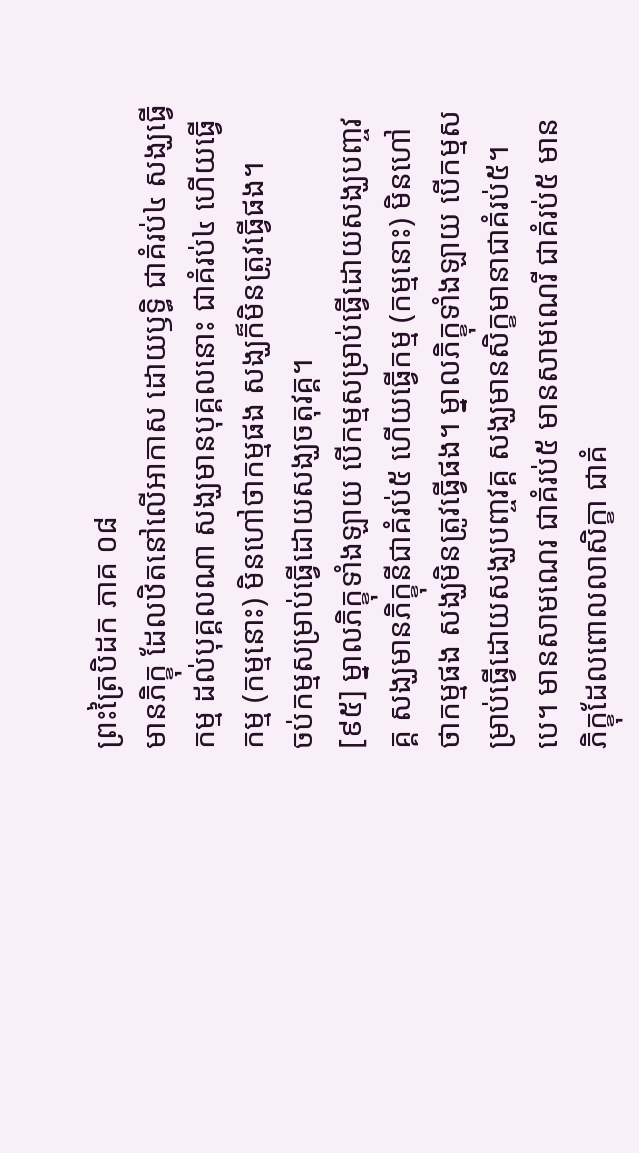ព្រះត្រៃបិដក ភាគ ០៨
មានភិក្ខុ ដែលឋិតនៅលើអាកាស ដោយឫទ្ធិ ជាគំរប់៤ សង្ឃធ្វើកម្ម ដល់បុគ្គលណា សង្ឃមានបុគ្គលនោះ ជាគំរប់៤ ហើយធ្វើកម្ម (កម្មនោះ) មិនហៅថាកម្មផង សង្ឃក៏មិនត្រូវធ្វើផង។
ចប់កម្មសម្រាប់ធ្វើដោយសង្ឃចតុវគ្គ។
[៩៥] ម្នាលភិក្ខុទាំងឡាយ បើកម្មសម្រាប់ធ្វើដោយសង្ឃបញ្ចវគ្គ សង្ឃមានភិក្ខុនីជាគំរប់៥ ហើយធ្វើកម្ម (កម្មនោះ) មិនហៅថាកម្មផង សង្ឃមិនត្រូវធ្វើផង។ ម្នាលភិក្ខុទាំងឡាយ បើកម្មសម្រាប់ធ្វើដោយសង្ឃបញ្ចវគ្គ សង្ឃមានសិក្ខមានាជាគំរប់៥។បេ។ មានសាមណេរ ជាគំរប់៥ មានសាមណេរី ជាគំរប់៥ មានភិក្ខុដែលពោលលាសិក្ខា ជាគំ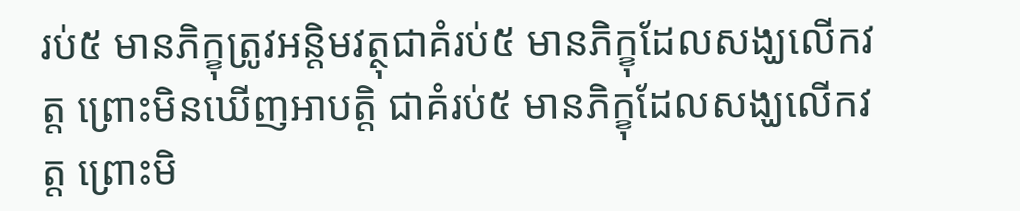រប់៥ មានភិក្ខុត្រូវអន្តិមវត្ថុជាគំរប់៥ មានភិក្ខុដែលសង្ឃលើកវត្ត ព្រោះមិនឃើញអាបត្តិ ជាគំរប់៥ មានភិក្ខុដែលសង្ឃលើកវត្ត ព្រោះមិ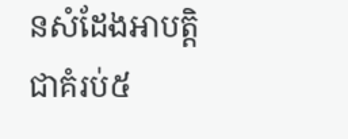នសំដែងអាបត្តិ ជាគំរប់៥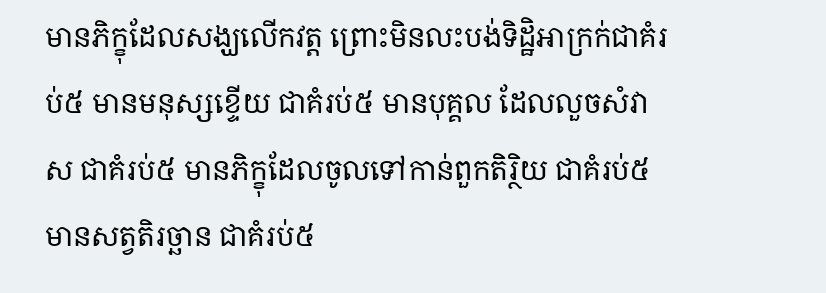មានភិក្ខុដែលសង្ឃលើកវត្ត ព្រោះមិនលះបង់ទិដ្ឋិអាក្រក់ជាគំរប់៥ មានមនុស្សខ្ទើយ ជាគំរប់៥ មានបុគ្គល ដែលលួចសំវាស ជាគំរប់៥ មានភិក្ខុដែលចូលទៅកាន់ពួកតិរ្ថិយ ជាគំរប់៥ មានសត្វតិរច្ឆាន ជាគំរប់៥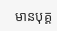មានបុគ្គ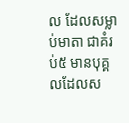ល ដែលសម្លាប់មាតា ជាគំរប់៥ មានបុគ្គលដែលស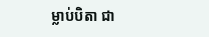ម្លាប់បិតា ជា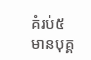គំរប់៥ មានបុគ្គ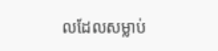លដែលសម្លាប់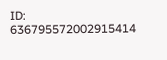ID: 636795572002915414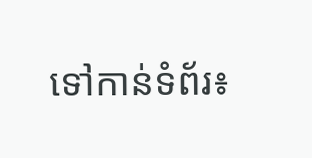ទៅកាន់ទំព័រ៖